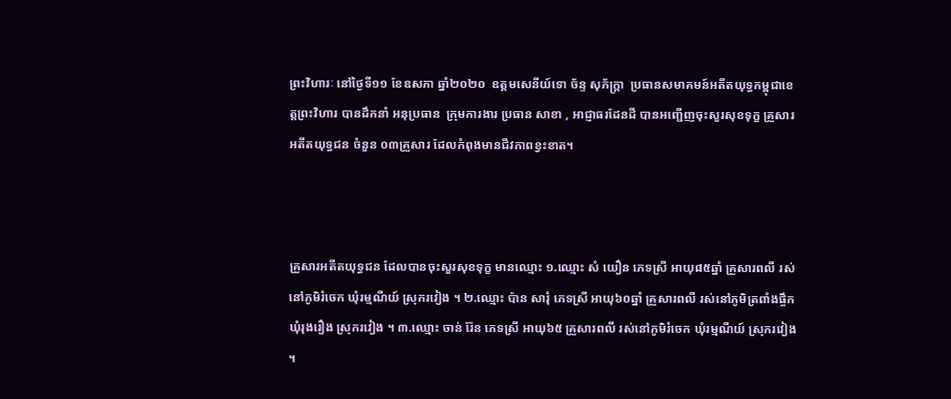ព្រះវិហារៈ នៅថ្ងៃទី១១ ខែឧសភា ឆ្នាំ២០២០  ឧត្តមសេនីយ៍ទោ ច័ន្ទ សុភ័ក្រ្តា  ប្រធានសមាគមន៍អតីតយុទ្ធកម្ពុជាខេត្តព្រះវិហារ បានដឹកនាំ អនុប្រធាន  ក្រុមការងារ ប្រធាន សាខា , អាជ្ញាធរដែនដី បានអញ្ជើញចុះសួរសុខទុក្ខ គ្រួសារអតីតយុទ្ធជន ចំនួន ០៣គ្រួសារ ដែលកំពុងមានជីវភាពខ្វះខាត។



គ្រួសារអតីតយុទ្ធជន ដែលបានចុះសួរសុខទុក្ខ មានឈ្មោះ ១.ឈ្មោះ សំ យឿន ភេទស្រី អាយុ៨៥ឆ្នាំ គ្រួសារពលី រស់នៅភូមិរំចេក ឃុំរម្មណីយ៍ ស្រុករវៀង ។ ២.ឈ្មោះ ប៉ាន សារុំ ភេទស្រី អាយុ៦០ឆ្នាំ គ្រួសារពលី រស់នៅភូមិត្រពាំងផ្ចឹក ឃុំរុងរឿង ស្រុករវៀង ។ ៣.ឈ្មោះ ចាន់ រ៉ែន ភេទស្រី អាយុ៦៥ គ្រួសារពលី រស់នៅភូមិរំចេក ឃុំរម្មណីយ៍ ស្រុករវៀង ។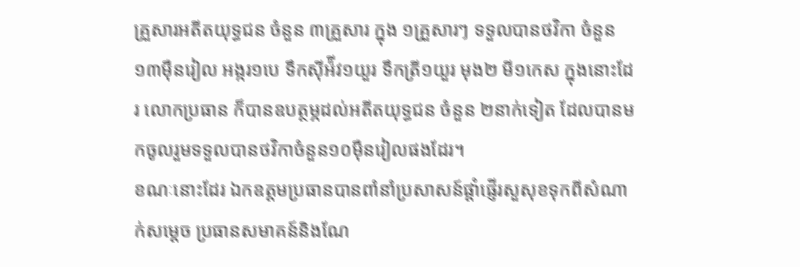គ្រួសារអតីតយុទ្ធជន ចំនួន ៣គ្រួសារ ក្នុង ១គ្រួសារៗ ទទួលបានថវិកា ចំនួន ១៣ម៉ឺនរៀល អង្ករ១បេ ទឹកស៊ីអ៉ីវ១យួរ ទឹកត្រី១យួរ មុង២ មី១កេស ក្នុងនោះដែរ លោកប្រធាន ក៏បានឧបត្ថម្ភដល់អតីតយុទ្ធជន ចំនួន ២នាក់ទៀត ដែលបានមកចូលរួមទទួលបានថវិកាចំនួន១០មុឺនរៀលផងដែរ។
ខណៈនោះដែរ ឯកឧត្ដមប្រធានបានពាំនាំប្រសាសន៍ផ្ដាំផ្ញើរសួសុខទុកពីសំណាក់សម្ដេច ប្រធានសមាគន៍និងណែ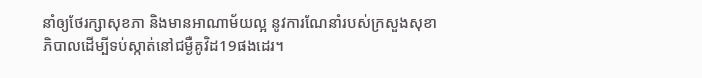នាំឲ្យថែរក្សាសុខភា និងមានអាណាម័យល្អ នូវការណែនាំរបស់ក្រសួងសុខាភិបាលដើម្បីទប់ស្កាត់នៅជម្ងឺគូវិដ19ផងដេរ។